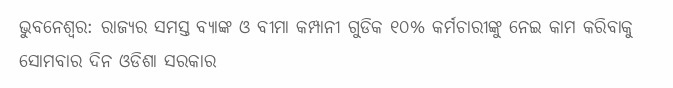ଭୁବନେଶ୍ୱର: ରାଜ୍ୟର ସମସ୍ତ ବ୍ୟାଙ୍କ ଓ ବୀମା କମ୍ପାନୀ ଗୁଡିକ ୧୦% କର୍ମଚାରୀଙ୍କୁ ନେଇ କାମ କରିବାକୁ ସୋମବାର ଦିନ ଓଡିଶା ସରକାର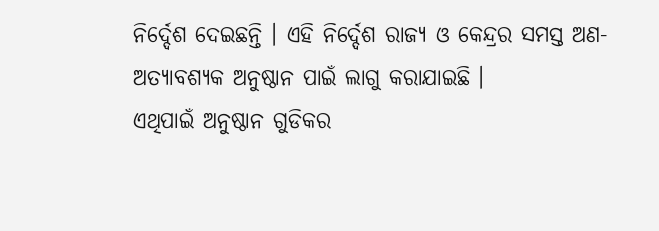ନିର୍ଦ୍ଦେଶ ଦେଇଛନ୍ତି । ଏହି ନିର୍ଦ୍ଦେଶ ରାଜ୍ୟ ଓ କେନ୍ଦ୍ରର ସମସ୍ତ ଅଣ-ଅତ୍ୟାବଶ୍ୟକ ଅନୁଷ୍ଠାନ ପାଇଁ ଲାଗୁ କରାଯାଇଛି ।
ଏଥିପାଇଁ ଅନୁଷ୍ଠାନ ଗୁଡିକର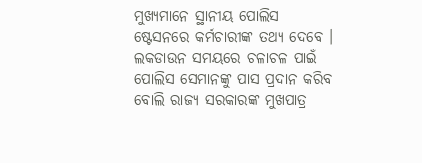ମୁଖ୍ୟମାନେ ସ୍ଥାନୀୟ ପୋଲିସ ଷ୍ଟେସନରେ କର୍ମଚାରୀଙ୍କ ତଥ୍ୟ ଦେବେ । ଲକଡାଉନ ସମୟରେ ଚଳାଚଳ ପାଇଁ ପୋଲିସ ସେମାନଙ୍କୁ ପାସ ପ୍ରଦାନ କରିବ ବୋଲି ରାଜ୍ୟ ସରକାରଙ୍କ ମୁଖପାତ୍ର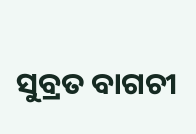ସୁବ୍ରତ ବାଗଚୀ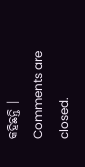କହିଛନ୍ତି ।
Comments are closed.